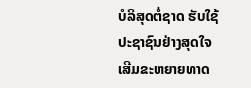ບໍລິສຸດຕໍ່ຊາດ ຮັບໃຊ້ປະຊາຊົນຢ່າງສຸດໃຈ ເສີມຂະຫຍາຍທາດ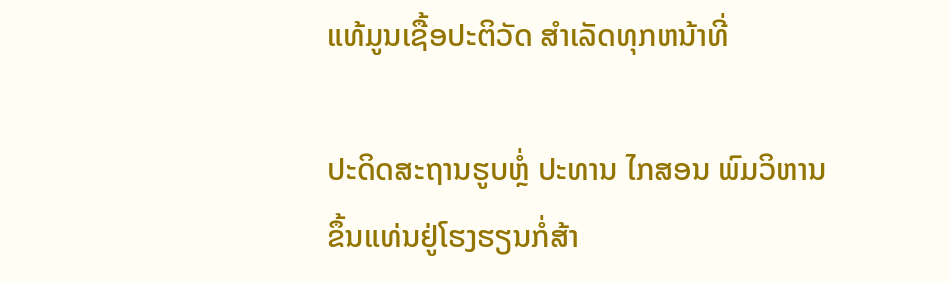ແທ້ມູນເຊື້ອປະຕິວັດ ສໍາເລັດທຸກຫນ້າທີ່

ປະດິດສະຖານຮູບຫຼໍ່ ປະທານ ໄກສອນ ພົມວິຫານ
ຂຶ້ນແທ່ນຢູ່ໂຮງຮຽນກໍ່ສ້າ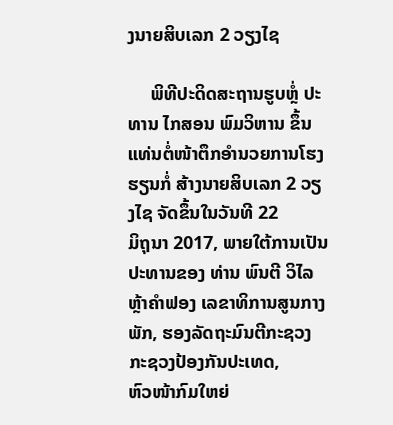ງນາຍສິບເລກ 2 ວຽງໄຊ

     ພິທີປະດິດສະຖານຮູບຫຼໍ່ ປະທານ ໄກສອນ ພົມວິຫານ ຂຶ້ນແທ່ນຕໍ່ໜ້າຕຶກອໍານວຍການໂຮງຮຽນກໍ່ ສ້າງນາຍສິບເລກ 2 ວຽງໄຊ ຈັດຂຶ້ນໃນວັນທີ 22
ມິຖຸນາ 2017, ພາຍໃຕ້ການເປັນປະທານຂອງ ທ່ານ ພົນຕີ ວິໄລ ຫຼ້າຄໍາຟອງ ເລຂາທິການສູນກາງພັກ, ຮອງລັດຖະມົນຕີກະຊວງກະຊວງປ້ອງກັນປະເທດ,
ຫົວໜ້າກົມໃຫຍ່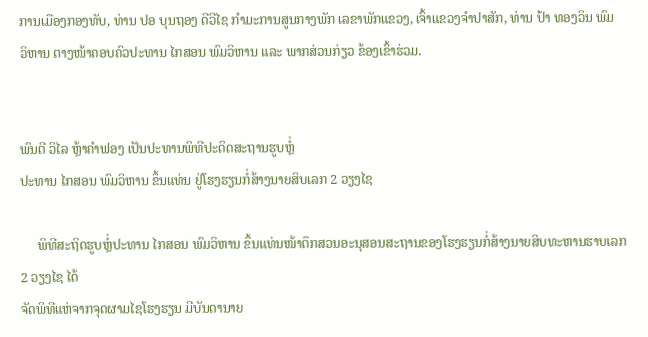ການເມືອງກອງທັບ, ທ່ານ ປອ ບຸນຖອງ ດີວີໄຊ ກໍາມະການສູນກາງພັກ ເລຂາພັກແຂວງ, ເຈົ້າແຂວງຈໍາປາສັກ, ທ່ານ ປ້າ ທອງວິນ ພົມ
ວິຫານ ຕາງໜ້າຄອບຄົວປະທານ ໄກສອນ ພົມວິຫານ ແລະ ພາກສ່ວນກ່ຽວ ຂ້ອງເຂົ້າຮ່ວມ.


ພົນຕີ ວິໄລ ຫຼ້າຄໍາຟອງ ເປັນປະທານພິທີປະດິດສະຖານຮູບຫຼໍ່
ປະທານ ໄກສອນ ພົມວິຫານ ຂຶ້ນແທ່ນ ຢູ່ໂຮງຮຽນກໍ່ສ້າງນາຍສິບເລກ 2 ວຽງໄຊ

     ພິທີສະຖິດຮູບຫຼໍ່ປະທານ ໄກສອນ ພົມວິຫານ ຂຶ້ນແທ່ນໜ້າຕຶກສວນອະນຸສອນສະຖານຂອງໂຮງຮຽນກໍ່ສ້າງນາຍສິບທະຫານຮາບເລກ 2 ວຽງໄຊ ໄດ້
ຈັດພິທີແຫ່ຈາກຈຸດຜາມໄຊໂຮງຮຽນ ມີບັນດານາຍ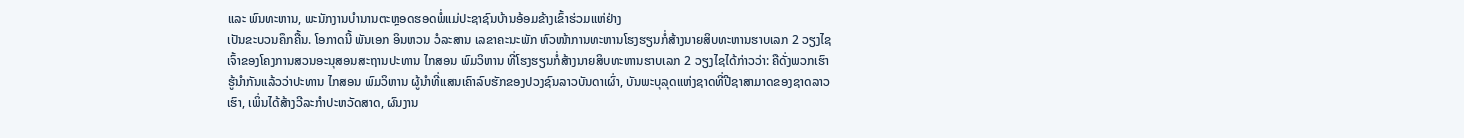ແລະ ພົນທະຫານ, ພະນັກງານບໍານານຕະຫຼອດຮອດພໍ່ແມ່ປະຊາຊົນບ້ານອ້ອມຂ້າງເຂົ້າຮ່ວມແຫ່ຢ່າງ
ເປັນຂະບວນຄຶກຄື້ນ. ໂອກາດນີ້ ພັນເອກ ອິນຫວນ ວໍລະສານ ເລຂາຄະນະພັກ ຫົວໜ້າການທະຫານໂຮງຮຽນກໍ່ສ້າງນາຍສິບທະຫານຮາບເລກ 2 ວຽງໄຊ
ເຈົ້າຂອງໂຄງການສວນອະນຸສອນສະຖານປະທານ ໄກສອນ ພົມວິຫານ ທີ່ໂຮງຮຽນກໍ່ສ້າງນາຍສິບທະຫານຮາບເລກ 2 ວຽງໄຊໄດ້ກ່າວວ່າ: ຄືດັ່ງພວກເຮົາ
ຮູ້ນໍາກັນແລ້ວວ່າປະທານ ໄກສອນ ພົມວິຫານ ຜູ້ນໍາທີ່ແສນເຄົາລົບຮັກຂອງປວງຊົນລາວບັນດາເຜົ່າ, ບັນພະບຸລຸດແຫ່ງຊາດທີ່ປີຊາສາມາດຂອງຊາດລາວ
ເຮົາ, ເພິ່ນໄດ້ສ້າງວີລະກໍາປະຫວັດສາດ, ຜົນງານ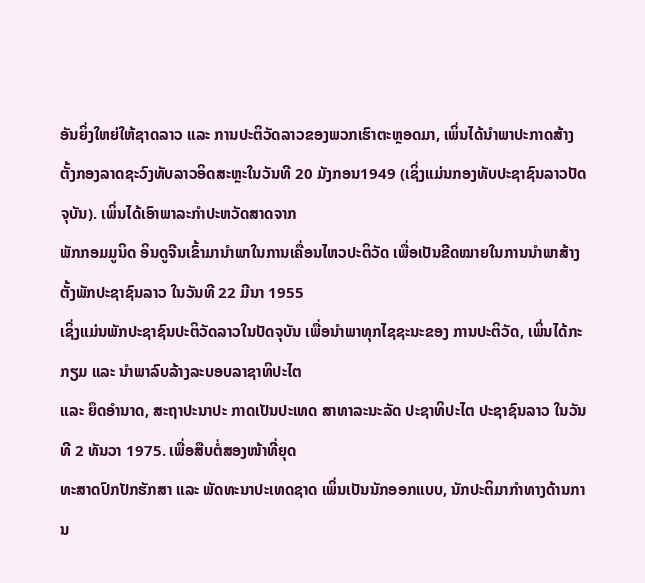ອັນຍິ່ງໃຫຍ່ໃຫ້ຊາດລາວ ແລະ ການປະຕິວັດລາວຂອງພວກເຮົາຕະຫຼອດມາ, ເພິ່ນໄດ້ນໍາພາປະກາດສ້າງ
ຕັ້ງກອງລາດຊະວົງທັບລາວອິດສະຫຼະໃນວັນທີ 20 ມັງກອນ1949 (ເຊິ່ງແມ່ນກອງທັບປະຊາຊົນລາວປັດຈຸບັນ). ເພິ່ນໄດ້ເອົາພາລະກໍາປະຫວັດສາດຈາກ
ພັກກອມມູນິດ ອິນດູຈີນເຂົ້າມານໍາພາໃນການເຄື່ອນໄຫວປະຕິວັດ ເພື່ອເປັນຂີດໝາຍໃນການນໍາພາສ້າງຕັ້ງພັກປະຊາຊົນລາວ ໃນວັນທີ 22 ມີນາ 1955
ເຊິ່ງແມ່ນພັກປະຊາຊົນປະຕິວັດລາວໃນປັດຈຸບັນ ເພື່ອນໍາພາທຸກໄຊຊະນະຂອງ ການປະຕິວັດ, ເພິ່ນໄດ້ກະກຽມ ແລະ ນໍາພາລົບລ້າງລະບອບລາຊາທິປະໄຕ
ແລະ ຍຶດອໍານາດ, ສະຖາປະນາປະ ກາດເປັນປະເທດ ສາທາລະນະລັດ ປະຊາທິປະໄຕ ປະຊາຊົນລາວ ໃນວັນທີ 2 ທັນວາ 1975. ເພື່ອສືບຕໍ່ສອງໜ້າທີ່ຍຸດ
ທະສາດປົກປັກຮັກສາ ແລະ ພັດທະນາປະເທດຊາດ ເພິ່ນເປັນນັກອອກແບບ, ນັກປະຕິມາກໍາທາງດ້ານການ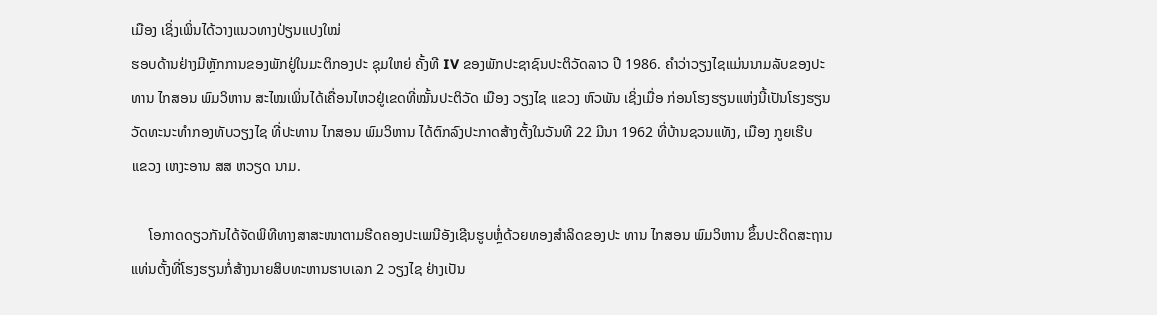ເມືອງ ເຊິ່ງເພິ່ນໄດ້ວາງແນວທາງປ່ຽນແປງໃໝ່
ຮອບດ້ານຢ່າງມີຫຼັກການຂອງພັກຢູ່ໃນມະຕິກອງປະ ຊຸມໃຫຍ່ ຄັ້ງທີ IV ຂອງພັກປະຊາຊົນປະຕິວັດລາວ ປີ 1986. ຄໍາວ່າວຽງໄຊແມ່ນນາມລັບຂອງປະ
ທານ ໄກສອນ ພົມວິຫານ ສະໄໝເພິ່ນໄດ້ເຄື່ອນໄຫວຢູ່ເຂດທີ່ໝັ້ນປະຕິວັດ ເມືອງ ວຽງໄຊ ແຂວງ ຫົວພັນ ເຊິ່ງເມື່ອ ກ່ອນໂຮງຮຽນແຫ່ງນີ້ເປັນໂຮງຮຽນ
ວັດທະນະທໍາກອງທັບວຽງໄຊ ທີ່ປະທານ ໄກສອນ ພົມວິຫານ ໄດ້ຕົກລົງປະກາດສ້າງຕັ້ງໃນວັນທີ 22 ມີນາ 1962 ທີ່ບ້ານຊວນແທັງ, ເມືອງ ກູຍເຮີບ
ແຂວງ ເຫງະອານ ສສ ຫວຽດ ນາມ.

     ໂອກາດດຽວກັນໄດ້ຈັດພິທີທາງສາສະໜາຕາມຮີດຄອງປະເພນີອັງເຊີນຮູບຫຼໍ່ດ້ວຍທອງສໍາລິດຂອງປະ ທານ ໄກສອນ ພົມວິຫານ ຂຶ້ນປະດິດສະຖານ
ແທ່ນຕັ້ງທີ່ໂຮງຮຽນກໍ່ສ້າງນາຍສິບທະຫານຮາບເລກ 2 ວຽງໄຊ ຢ່າງເປັນ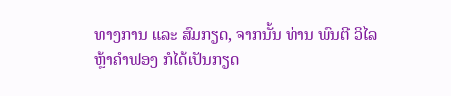ທາງການ ແລະ ສົມກຽດ, ຈາກນັ້ນ ທ່ານ ພົນຕີ ວິໄລ ຫຼ້າຄຳຟອງ ກໍໄດ້ເປັນກຽດ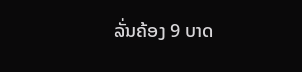ລັ່ນຄ້ອງ 9 ບາດ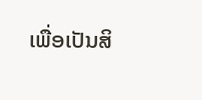ເພື່ອເປັນສິ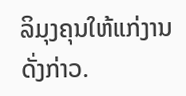ລິມຸງຄຸນໃຫ້ແກ່ງານດັ່ງກ່າວ.